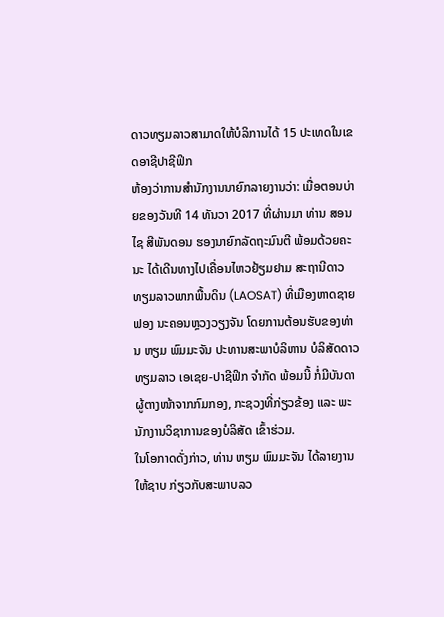ດາວທຽມລາວສາມາດໃຫ້ບໍລິການໄດ້ 15 ປະເທດໃນເຂດອາຊີປາຊີຟິກ
ຫ້ອງວ່າການສຳນັກງານນາຍົກລາຍງານວ່າ: ເມື່ອຕອນບ່າຍຂອງວັນທີ 14 ທັນວາ 2017 ທີ່ຜ່ານມາ ທ່ານ ສອນໄຊ ສີພັນດອນ ຮອງນາຍົກລັດຖະມົນຕີ ພ້ອມດ້ວຍຄະນະ ໄດ້ເດີນທາງໄປເຄື່ອນໄຫວຢ້ຽມຢາມ ສະຖານີດາວທຽມລາວພາກພື້ນດິນ (LAOSAT) ທີ່ເມືອງຫາດຊາຍຟອງ ນະຄອນຫຼວງວຽງຈັນ ໂດຍການຕ້ອນຮັບຂອງທ່ານ ຫຽມ ພົມມະຈັນ ປະທານສະພາບໍລິຫານ ບໍລິສັດດາວທຽມລາວ ເອເຊຍ-ປາຊີຟິກ ຈຳກັດ ພ້ອມນີ້ ກໍ່ມີບັນດາຜູ້ຕາງໜ້າຈາກກົມກອງ, ກະຊວງທີ່ກ່ຽວຂ້ອງ ແລະ ພະນັກງານວິຊາການຂອງບໍລິສັດ ເຂົ້າຮ່ວມ.
ໃນໂອກາດດັ່ງກ່າວ, ທ່ານ ຫຽມ ພົມມະຈັນ ໄດ້ລາຍງານໃຫ້ຊາບ ກ່ຽວກັບສະພາບລວ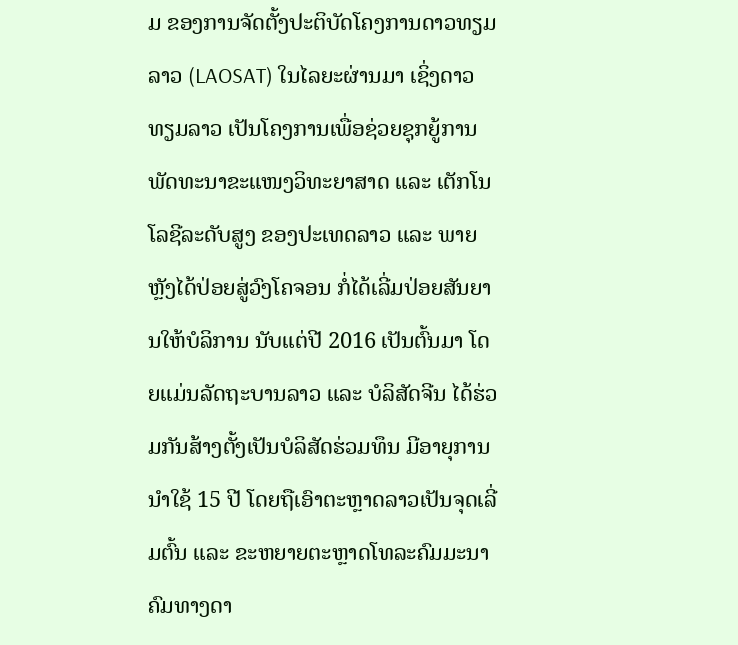ມ ຂອງການຈັດຕັ້ງປະຕິບັດໂຄງການດາວທຽມລາວ (LAOSAT) ໃນໄລຍະຜ່ານມາ ເຊິ່ງດາວທຽມລາວ ເປັນໂຄງການເພື່ອຊ່ວຍຊຸກຍູ້ການພັດທະນາຂະແໜງວິທະຍາສາດ ແລະ ເຕັກໂນໂລຊີລະດັບສູງ ຂອງປະເທດລາວ ແລະ ພາຍຫຼັງໄດ້ປ່ອຍສູ່ວົງໂຄຈອນ ກໍ່ໄດ້ເລີ່ມປ່ອຍສັນຍານໃຫ້ບໍລິການ ນັບແຕ່ປີ 2016 ເປັນຕົ້ນມາ ໂດຍແມ່ນລັດຖະບານລາວ ແລະ ບໍລິສັດຈີນ ໄດ້ຮ່ວມກັນສ້າງຕັ້ງເປັນບໍລິສັດຮ່ວມທຶນ ມີອາຍຸການນຳໃຊ້ 15 ປີ ໂດຍຖືເອົາຕະຫຼາດລາວເປັນຈຸດເລີ່ມຕົ້ນ ແລະ ຂະຫຍາຍຕະຫຼາດໂທລະຄົມມະນາຄົມທາງດາ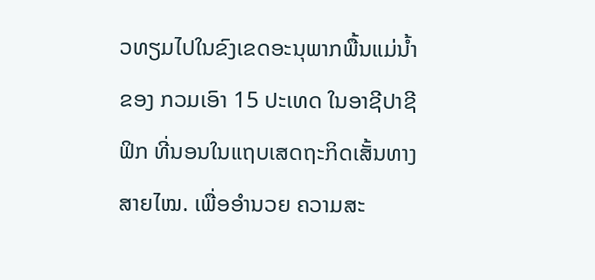ວທຽມໄປໃນຂົງເຂດອະນຸພາກພື້ນແມ່ນ້ຳຂອງ ກວມເອົາ 15 ປະເທດ ໃນອາຊີປາຊີຟິກ ທີ່ນອນໃນແຖບເສດຖະກິດເສັ້ນທາງສາຍໄໝ. ເພື່ອອຳນວຍ ຄວາມສະ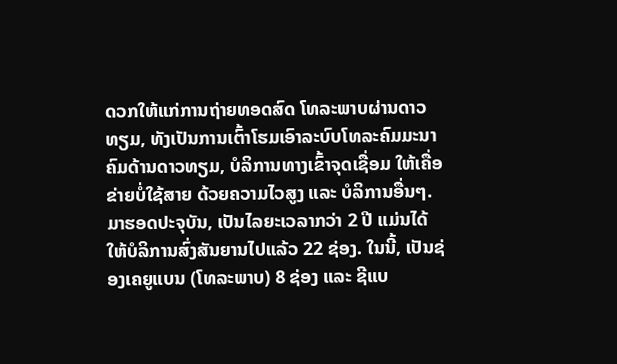ດວກໃຫ້ແກ່ການຖ່າຍທອດສົດ ໂທລະພາບຜ່ານດາວທຽມ, ທັງເປັນການເຕົ້າໂຮມເອົາລະບົບໂທລະຄົມມະນາຄົມດ້ານດາວທຽມ, ບໍລິການທາງເຂົ້າຈຸດເຊື່ອມ ໃຫ້ເຄື່ອຂ່າຍບໍ່ໃຊ້ສາຍ ດ້ວຍຄວາມໄວສູງ ແລະ ບໍລິການອື່ນໆ.
ມາຮອດປະຈຸບັນ, ເປັນໄລຍະເວລາກວ່າ 2 ປີ ແມ່ນໄດ້ໃຫ້ບໍລິການສົ່ງສັນຍານໄປແລ້ວ 22 ຊ່ອງ. ໃນນີ້, ເປັນຊ່ອງເຄຍູແບນ (ໂທລະພາບ) 8 ຊ່ອງ ແລະ ຊີແບ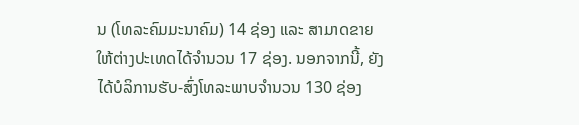ນ (ໂທລະຄົມມະນາຄົມ) 14 ຊ່ອງ ແລະ ສາມາດຂາຍໃຫ້ຕ່າງປະເທດໄດ້ຈຳນວນ 17 ຊ່ອງ. ນອກຈາກນີ້, ຍັງໄດ້ບໍລິການຮັບ-ສົ່ງໂທລະພາບຈຳນວນ 130 ຊ່ອງ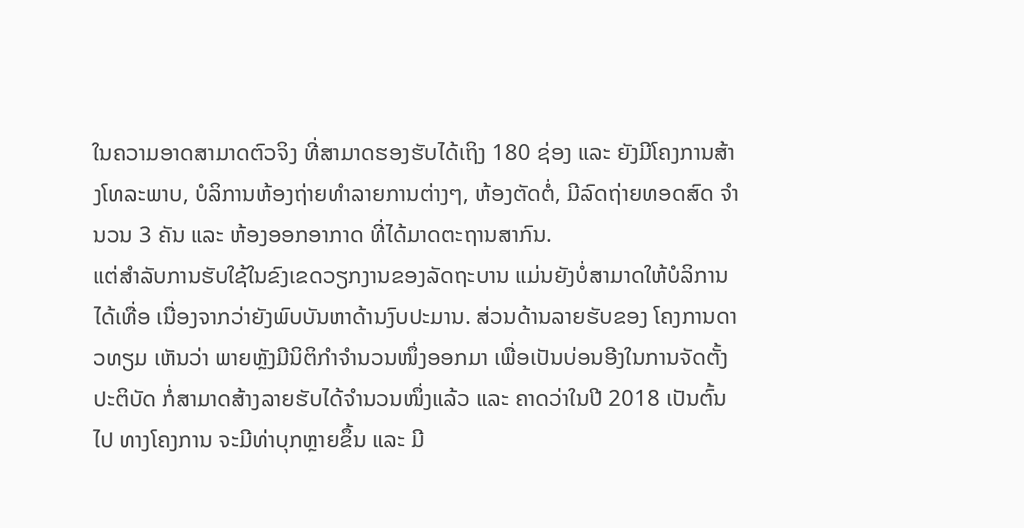ໃນຄວາມອາດສາມາດຕົວຈິງ ທີ່ສາມາດຮອງຮັບໄດ້ເຖິງ 180 ຊ່ອງ ແລະ ຍັງມີໂຄງການສ້າງໂທລະພາບ, ບໍລິການຫ້ອງຖ່າຍທຳລາຍການຕ່າງໆ, ຫ້ອງຕັດຕໍ່, ມີລົດຖ່າຍທອດສົດ ຈຳນວນ 3 ຄັນ ແລະ ຫ້ອງອອກອາກາດ ທີ່ໄດ້ມາດຕະຖານສາກົນ.
ແຕ່ສຳລັບການຮັບໃຊ້ໃນຂົງເຂດວຽກງານຂອງລັດຖະບານ ແມ່ນຍັງບໍ່ສາມາດໃຫ້ບໍລິການໄດ້ເທື່ອ ເນື່ອງຈາກວ່າຍັງພົບບັນຫາດ້ານງົບປະມານ. ສ່ວນດ້ານລາຍຮັບຂອງ ໂຄງການດາວທຽມ ເຫັນວ່າ ພາຍຫຼັງມີນິຕິກຳຈຳນວນໜຶ່ງອອກມາ ເພື່ອເປັນບ່ອນອີງໃນການຈັດຕັ້ງປະຕິບັດ ກໍ່ສາມາດສ້າງລາຍຮັບໄດ້ຈຳນວນໜຶ່ງແລ້ວ ແລະ ຄາດວ່າໃນປີ 2018 ເປັນຕົ້ນໄປ ທາງໂຄງການ ຈະມີທ່າບຸກຫຼາຍຂຶ້ນ ແລະ ມີ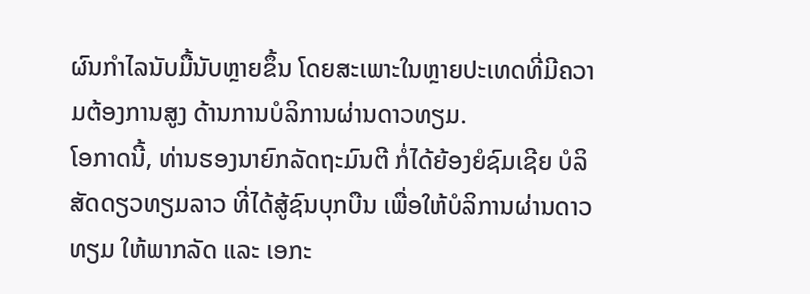ຜົນກຳໄລນັບມື້ນັບຫຼາຍຂຶ້ນ ໂດຍສະເພາະໃນຫຼາຍປະເທດທີ່ມີຄວາມຕ້ອງການສູງ ດ້ານການບໍລິການຜ່ານດາວທຽມ.
ໂອກາດນີ້, ທ່ານຮອງນາຍົກລັດຖະມົນຕີ ກໍ່ໄດ້ຍ້ອງຍໍຊົມເຊີຍ ບໍລິສັດດຽວທຽມລາວ ທີ່ໄດ້ສູ້ຊົນບຸກບືນ ເພື່ອໃຫ້ບໍລິການຜ່ານດາວທຽມ ໃຫ້ພາກລັດ ແລະ ເອກະ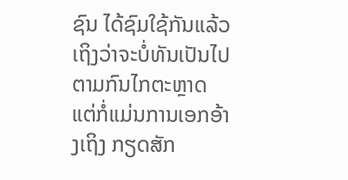ຊົນ ໄດ້ຊົມໃຊ້ກັນແລ້ວ ເຖິງວ່າຈະບໍ່ທັນເປັນໄປຕາມກົນໄກຕະຫຼາດ ແຕ່ກໍ່ແມ່ນການເອກອ້າງເຖິງ ກຽດສັກ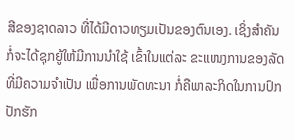ສີຂອງຊາດລາວ ທີ່ໄດ້ມີດາວທຽມເປັນຂອງຕົນເອງ. ເຊິ່ງສຳຄັນ ກໍ່ຈະໄດ້ຊຸກຍູ້ໃຫ້ມີການນຳໃຊ້ ເຂົ້າໃນແຕ່ລະ ຂະແໜງການຂອງລັດ ທີ່ມີຄວາມຈຳເປັນ ເພື່ອການພັດທະນາ ກໍ່ຄືພາລະກິດໃນການປົກປັກຮັກ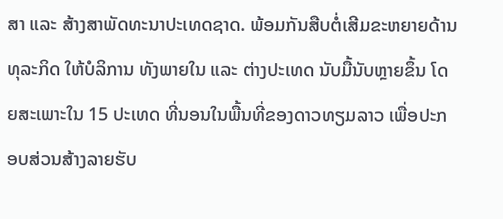ສາ ແລະ ສ້າງສາພັດທະນາປະເທດຊາດ. ພ້ອມກັນສືບຕໍ່ເສີມຂະຫຍາຍດ້ານທຸລະກິດ ໃຫ້ບໍລິການ ທັງພາຍໃນ ແລະ ຕ່າງປະເທດ ນັບມື້ນັບຫຼາຍຂຶ້ນ ໂດຍສະເພາະໃນ 15 ປະເທດ ທີ່ນອນໃນພື້ນທີ່ຂອງດາວທຽມລາວ ເພື່ອປະກອບສ່ວນສ້າງລາຍຮັບ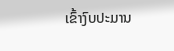ເຂົ້າງົບປະມານ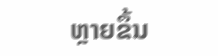ຫຼາຍຂຶ້ນ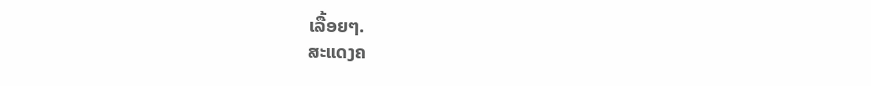ເລື້ອຍໆ.
ສະແດງຄ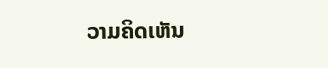ວາມຄິດເຫັນ